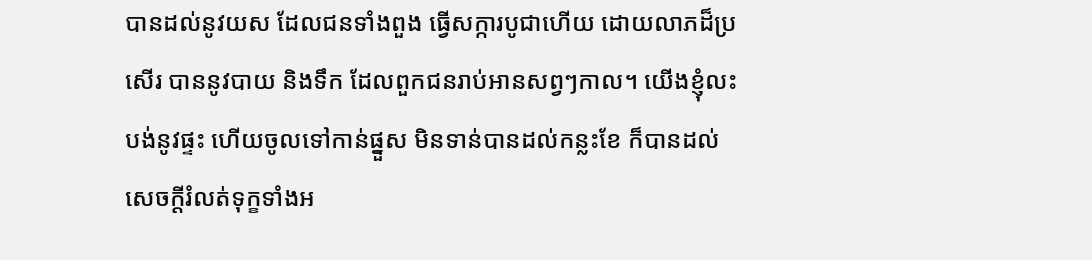បានដល់នូវយស ដែលជនទាំងពួង ធ្វើសក្ការបូជាហើយ ដោយលាភដ៏ប្រសើរ បាននូវបាយ និងទឹក ដែលពួកជនរាប់អានសព្វៗកាល។ យើងខ្ញុំលះបង់នូវផ្ទះ ហើយចូលទៅកាន់ផ្នួស មិនទាន់បានដល់កន្លះខែ ក៏បានដល់សេចក្ដីរំលត់ទុក្ខទាំងអ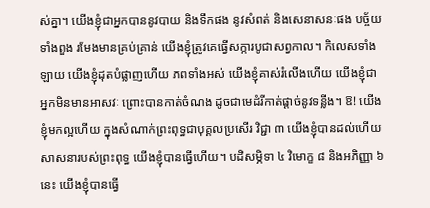ស់គ្នា។ យើងខ្ញុំជាអ្នកបាននូវបាយ និងទឹកផង នូវសំពត់ និងសេនាសនៈផង បច្ច័យទាំងពួង រមែងមានគ្រប់គ្រាន់ យើងខ្ញុំត្រូវគេធ្វើសក្ការបូជាសព្វកាល។ កិលេសទាំងឡាយ យើងខ្ញុំដុតបំផ្លាញហើយ ភពទាំងអស់ យើងខ្ញុំគាស់រំលើងហើយ យើងខ្ញុំជាអ្នកមិនមានអាសវៈ ព្រោះបានកាត់ចំណង ដូចជាមេដំរីកាត់ផ្ដាច់នូវទន្លីង។ ឱ! យើងខ្ញុំមកល្អហើយ ក្នុងសំណាក់ព្រះពុទ្ធជាបុគ្គលប្រសើរ វិជ្ជា ៣ យើងខ្ញុំបានដល់ហើយ សាសនារបស់ព្រះពុទ្ធ យើងខ្ញុំបានធ្វើហើយ។ បដិសម្ភិទា ៤ វិមោក្ខ ៨ និងអភិញ្ញា ៦ នេះ យើងខ្ញុំបានធ្វើ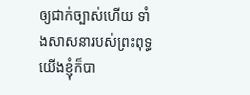ឲ្យជាក់ច្បាស់ហើយ ទាំងសាសនារបស់ព្រះពុទ្ធ យើងខ្ញុំក៏បា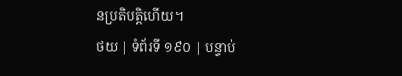នប្រតិបត្តិហើយ។
ថយ | ទំព័រទី ១៩០ | បន្ទាប់